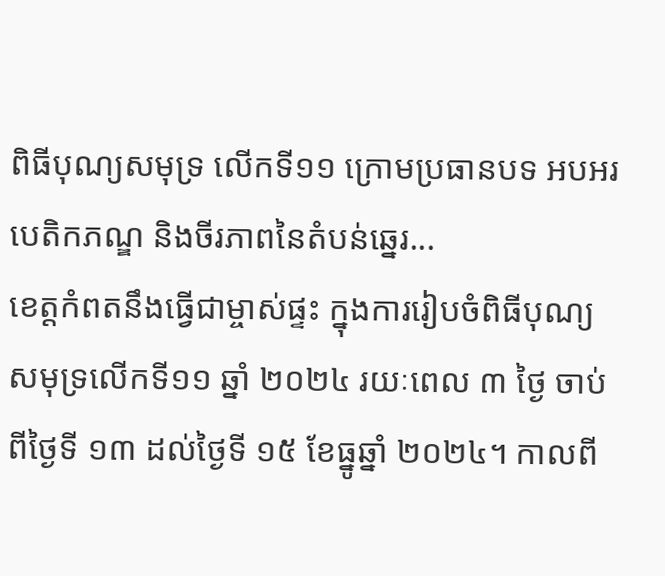ពិធីបុណ្យសមុទ្រ លើកទី១១ ក្រោមប្រធានបទ អបអរបេតិកភណ្ឌ និងចីរភាពនៃតំបន់ឆ្នេរ...
ខេត្តកំពតនឹងធ្វើជាម្ចាស់ផ្ទះ ក្នុងការរៀបចំពិធីបុណ្យសមុទ្រលើកទី១១ ឆ្នាំ ២០២៤ រយៈពេល ៣ ថ្ងៃ ចាប់ពីថ្ងៃទី ១៣ ដល់ថ្ងៃទី ១៥ ខែធ្នូឆ្នាំ ២០២៤។ កាលពី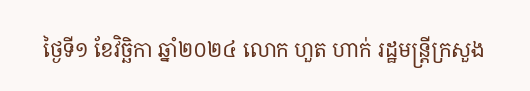ថ្ងៃទី១ ខែវិច្ឆិកា ឆ្នាំ២០២៤ លោក ហួត ហាក់ រដ្ឋមន្ត្រីក្រសួង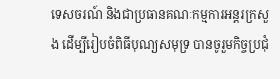ទេសចរណ៍ និងជាប្រធានគណៈកម្មការអន្តរក្រសួង ដើម្បីរៀបចំពិធីបុណ្យសមុទ្រ បានចូរួមកិច្ចប្រជុំ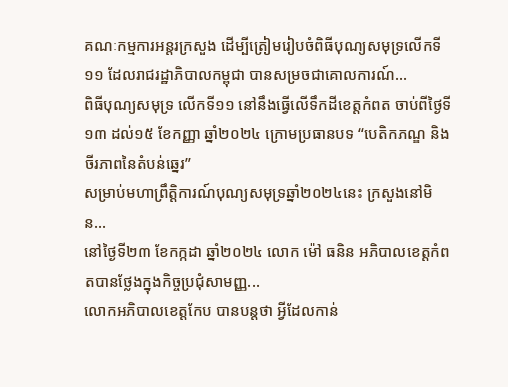គណៈកម្មការអន្តរក្រសួង ដើម្បីត្រៀមរៀបចំពិធីបុណ្យសមុទ្រលើកទី១១ ដែលរាជរដ្ឋាភិបាលកម្ពុជា បានសម្រចជាគោលការណ៍...
ពិធីបុណ្យសមុទ្រ លើកទី១១ នៅនឹងធ្វើលើទឹកដីខេត្តកំពត ចាប់ពីថ្ងៃទី១៣ ដល់១៥ ខែកញ្ញា ឆ្នាំ២០២៤ ក្រោមប្រធានបទ “បេតិកភណ្ឌ និងចីរភាពនៃតំបន់ឆ្នេរ”
សម្រាប់មហាព្រឹត្តិការណ៍បុណ្យសមុទ្រឆ្នាំ២០២៤នេះ ក្រសួងនៅមិន...
នៅថ្ងៃទី២៣ ខែកក្កដា ឆ្នាំ២០២៤ លោក ម៉ៅ ធនិន អភិបាលខេត្តកំពតបានថ្លែងក្នុងកិច្ចប្រជុំសាមញ្ញ...
លោកអភិបាលខេត្តកែប បានបន្តថា អ្វីដែលកាន់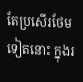តែប្រសើរថែមទៀតនោះ ក្នុងរ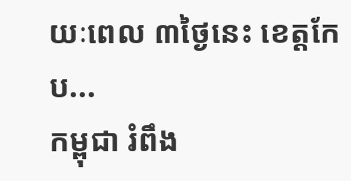យៈពេល ៣ថ្ងៃនេះ ខេត្តកែប...
កម្ពុជា រំពឹង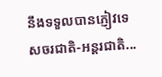នឹងទទួលបានភ្ញៀវទេសចរជាតិ-អន្តរជាតិ...